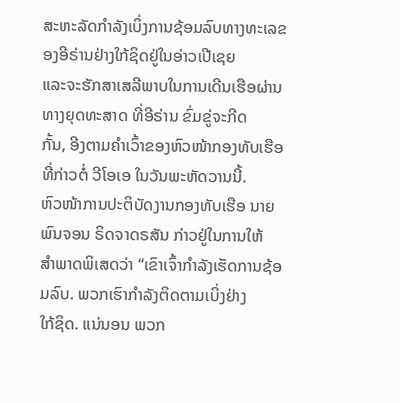ສະຫະລັດກຳລັງເບິ່ງການຊ້ອມລົບທາງທະເລຂອງອີຣ່ານຢ່າງໃກ້ຊິດຢູ່ໃນອ່າວເປີເຊຍ
ແລະຈະຮັກສາເສລີພາບໃນການເດີນເຮືອຜ່ານທາງຍຸດທະສາດ ທີ່ອີຣ່ານ ຂົ່ມຂູ່ຈະກີດ
ກັ້ນ, ອີງຕາມຄໍາເວົ້າຂອງຫົວໜ້າກອງທັບເຮືອທີ່ກ່າວຕໍ່ ວີໂອເອ ໃນວັນພະຫັດວານນີ້.
ຫົວໜ້າການປະຕິບັດງານກອງທັບເຮືອ ນາຍພົນຈອນ ຣິດຈາດຣສັນ ກ່າວຢູ່ໃນການໃຫ້
ສຳພາດພິເສດວ່າ “ເຂົາເຈົ້າກໍາລັງເຮັດການຊ້ອມລົບ. ພວກເຮົາກຳລັງຕິດຕາມເບິ່ງຢ່າງ
ໃກ້ຊິດ. ແນ່ນອນ ພວກ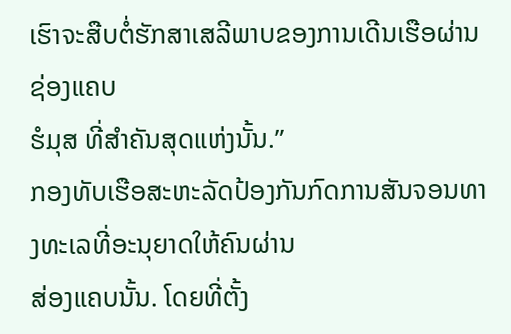ເຮົາຈະສືບຕໍ່ຮັກສາເສລີພາບຂອງການເດີນເຮືອຜ່ານຊ່ອງແຄບ
ຮໍມຸສ ທີ່ສຳຄັນສຸດແຫ່ງນັ້ນ.”
ກອງທັບເຮືອສະຫະລັດປ້ອງກັນກົດການສັນຈອນທາງທະເລທີ່ອະນຸຍາດໃຫ້ຄົນຜ່ານ
ສ່ອງແຄບນັ້ນ. ໂດຍທີ່ຕັ້ງ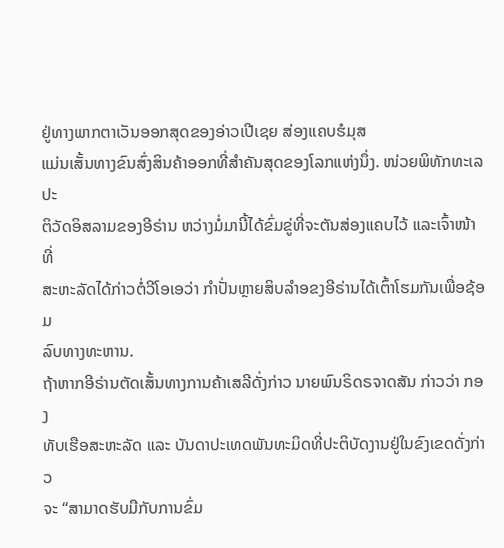ຢູ່ທາງພາກຕາເວັນອອກສຸດຂອງອ່າວເປີເຊຍ ສ່ອງແຄບຮໍມຸສ
ແມ່ນເສັ້ນທາງຂົນສົ່ງສິນຄ້າອອກທີ່ສຳຄັນສຸດຂອງໂລກແຫ່ງນຶ່ງ. ໜ່ວຍພິທັກທະເລປະ
ຕິວັດອິສລາມຂອງອີຣ່ານ ຫວ່າງມໍ່ມານີ້ໄດ້ຂົ່ມຂູ່ທີ່ຈະຕັນສ່ອງແຄບໄວ້ ແລະເຈົ້າໜ້າທີ່
ສະຫະລັດໄດ້ກ່າວຕໍ່ວີໂອເອວ່າ ກຳປັ່ນຫຼາຍສິບລຳອຂງອີຣ່ານໄດ້ເຕົ້າໂຮມກັນເພື່ອຊ້ອມ
ລົບທາງທະຫານ.
ຖ້າຫາກອີຣ່ານຕັດເສັ້ນທາງການຄ້າເສລີດັ່ງກ່າວ ນາຍພົນຣິດຣຈາດສັນ ກ່າວວ່າ ກອງ
ທັບເຮືອສະຫະລັດ ແລະ ບັນດາປະເທດພັນທະມິດທີ່ປະຕິບັດງານຢູ່ໃນຂົງເຂດດັ່ງກ່າວ
ຈະ “ສາມາດຮັບມືກັບການຂົ່ມ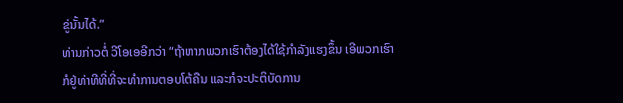ຂູ່ນັ້ນໄດ້.”
ທ່ານກ່າວຕໍ່ ວີໂອເອອີກວ່າ “ຖ້າຫາກພວກເຮົາຕ້ອງໄດ້ໃຊ້ກໍາລັງແຮງຂຶ້ນ ເອີພວກເຮົາ
ກໍຢູ່ທ່າທີທີ່ທີ່ຈະທໍາການຕອບໂຕ້ຄືນ ແລະກໍຈະປະຕິບັດການ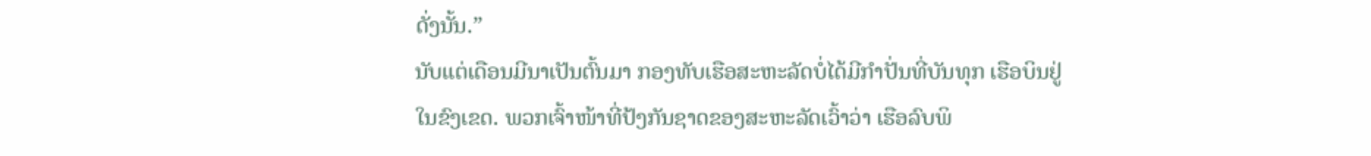ດັ່ງນັ້ນ.”
ນັບແຕ່ເດືອນມີນາເປັນຕົ້ນມາ ກອງທັບເຮືອສະຫະລັດບໍ່ໄດ້ມີກໍາປັ່ນທີ່ບັນທຸກ ເຮືອບິນຢູ່
ໃນຂົງເຂດ. ພວກເຈົ້າໜ້າທີ່ປ້ງກັນຊາດຂອງສະຫະລັດເວົ້າວ່າ ເຮືອລົບພິ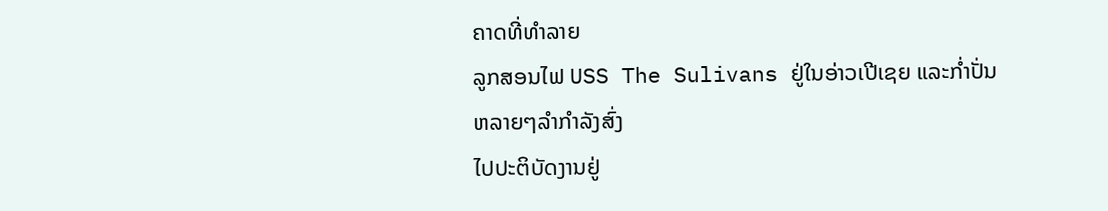ຄາດທີ່ທໍາລາຍ
ລູກສອນໄຟ USS The Sulivans ຢູ່ໃນອ່າວເປີເຊຍ ແລະກໍ່າປັ່ນຫລາຍໆລໍາກໍາລັງສົ່ງ
ໄປປະຕິບັດງານຢູ່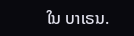ໃນ ບາເຣນ.